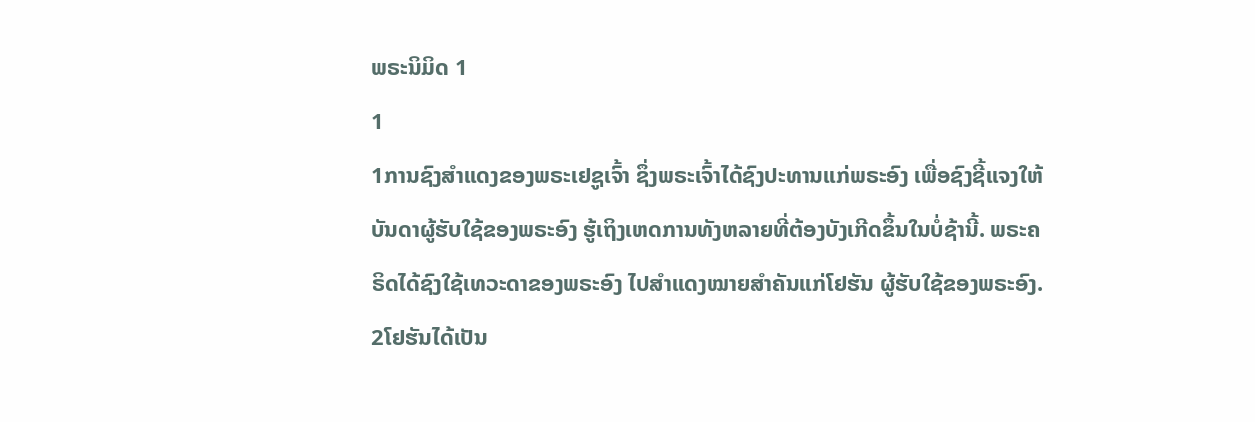ພຣະນິມິດ 1
1
1ການຊົງສຳແດງຂອງພຣະເຢຊູເຈົ້າ ຊຶ່ງພຣະເຈົ້າໄດ້ຊົງປະທານແກ່ພຣະອົງ ເພື່ອຊົງຊີ້ແຈງໃຫ້ບັນດາຜູ້ຮັບໃຊ້ຂອງພຣະອົງ ຮູ້ເຖິງເຫດການທັງຫລາຍທີ່ຕ້ອງບັງເກີດຂຶ້ນໃນບໍ່ຊ້ານີ້. ພຣະຄຣິດໄດ້ຊົງໃຊ້ເທວະດາຂອງພຣະອົງ ໄປສຳແດງໝາຍສຳຄັນແກ່ໂຢຮັນ ຜູ້ຮັບໃຊ້ຂອງພຣະອົງ. 2ໂຢຮັນໄດ້ເປັນ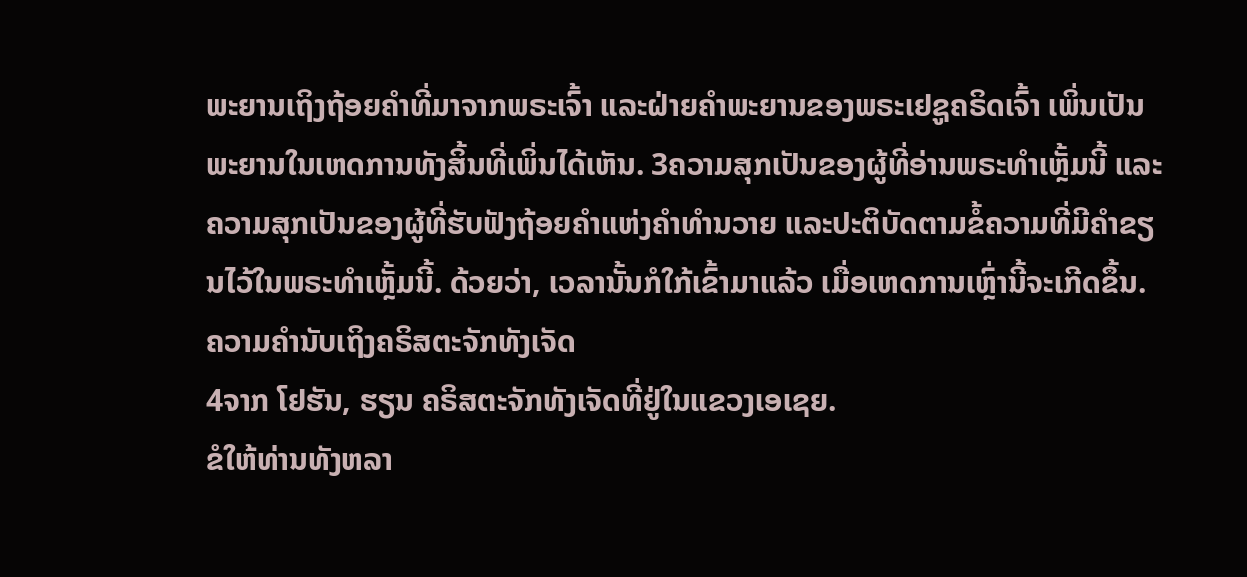ພະຍານເຖິງຖ້ອຍຄຳທີ່ມາຈາກພຣະເຈົ້າ ແລະຝ່າຍຄຳພະຍານຂອງພຣະເຢຊູຄຣິດເຈົ້າ ເພິ່ນເປັນພະຍານໃນເຫດການທັງສິ້ນທີ່ເພິ່ນໄດ້ເຫັນ. 3ຄວາມສຸກເປັນຂອງຜູ້ທີ່ອ່ານພຣະທຳເຫຼັ້ມນີ້ ແລະຄວາມສຸກເປັນຂອງຜູ້ທີ່ຮັບຟັງຖ້ອຍຄຳແຫ່ງຄຳທຳນວາຍ ແລະປະຕິບັດຕາມຂໍ້ຄວາມທີ່ມີຄຳຂຽນໄວ້ໃນພຣະທຳເຫຼັ້ມນີ້. ດ້ວຍວ່າ, ເວລານັ້ນກໍໃກ້ເຂົ້າມາແລ້ວ ເມື່ອເຫດການເຫຼົ່ານີ້ຈະເກີດຂຶ້ນ.
ຄວາມຄຳນັບເຖິງຄຣິສຕະຈັກທັງເຈັດ
4ຈາກ ໂຢຮັນ, ຮຽນ ຄຣິສຕະຈັກທັງເຈັດທີ່ຢູ່ໃນແຂວງເອເຊຍ.
ຂໍໃຫ້ທ່ານທັງຫລາ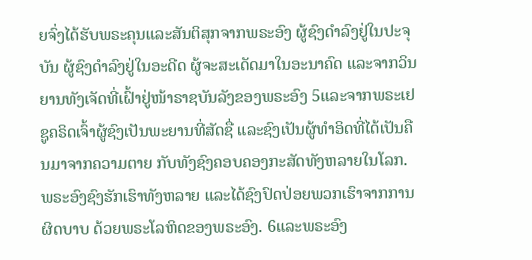ຍຈົ່ງໄດ້ຮັບພຣະຄຸນແລະສັນຕິສຸກຈາກພຣະອົງ ຜູ້ຊົງດຳລົງຢູ່ໃນປະຈຸບັນ ຜູ້ຊົງດຳລົງຢູ່ໃນອະດີດ ຜູ້ຈະສະເດັດມາໃນອະນາຄົດ ແລະຈາກວິນຍານທັງເຈັດທີ່ເຝົ້າຢູ່ໜ້າຣາຊບັນລັງຂອງພຣະອົງ 5ແລະຈາກພຣະເຢຊູຄຣິດເຈົ້າຜູ້ຊົງເປັນພະຍານທີ່ສັດຊື່ ແລະຊົງເປັນຜູ້ທຳອິດທີ່ໄດ້ເປັນຄືນມາຈາກຄວາມຕາຍ ກັບທັງຊົງຄອບຄອງກະສັດທັງຫລາຍໃນໂລກ.
ພຣະອົງຊົງຮັກເຮົາທັງຫລາຍ ແລະໄດ້ຊົງປົດປ່ອຍພວກເຮົາຈາກການຜິດບາບ ດ້ວຍພຣະໂລຫິດຂອງພຣະອົງ. 6ແລະພຣະອົງ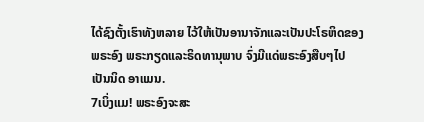ໄດ້ຊົງຕັ້ງເຮົາທັງຫລາຍ ໄວ້ໃຫ້ເປັນອານາຈັກແລະເປັນປະໂຣຫິດຂອງພຣະອົງ ພຣະກຽດແລະຣິດທານຸພາບ ຈົ່ງມີແດ່ພຣະອົງສືບໆໄປເປັນນິດ ອາແມນ.
7ເບິ່ງແມ! ພຣະອົງຈະສະ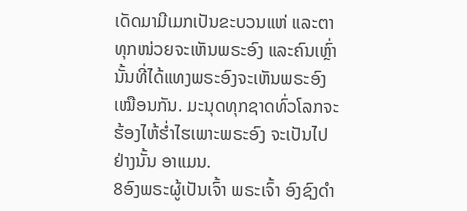ເດັດມາມີເມກເປັນຂະບວນແຫ່ ແລະຕາທຸກໜ່ວຍຈະເຫັນພຣະອົງ ແລະຄົນເຫຼົ່ານັ້ນທີ່ໄດ້ແທງພຣະອົງຈະເຫັນພຣະອົງເໝືອນກັນ. ມະນຸດທຸກຊາດທົ່ວໂລກຈະຮ້ອງໄຫ້ຮໍ່າໄຮເພາະພຣະອົງ ຈະເປັນໄປຢ່າງນັ້ນ ອາແມນ.
8ອົງພຣະຜູ້ເປັນເຈົ້າ ພຣະເຈົ້າ ອົງຊົງດຳ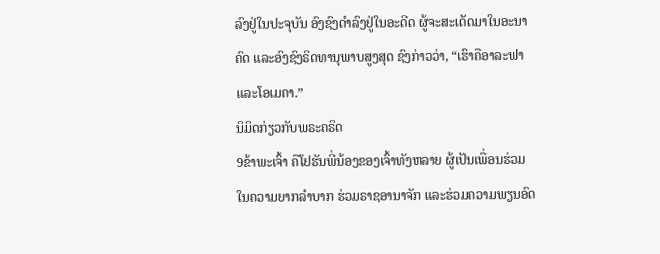ລົງຢູ່ໃນປະຈຸບັນ ອົງຊົງດຳລົງຢູ່ໃນອະດີດ ຜູ້ຈະສະເດັດມາໃນອະນາຄົດ ແລະອົງຊົງຣິດທານຸພາບສູງສຸດ ຊົງກ່າວວ່າ, “ເຮົາຄືອາລະຟາແລະໂອເມຄາ.”
ນິມິດກ່ຽວກັບພຣະຄຣິດ
9ຂ້າພະເຈົ້າ ຄືໂຢຮັນພີ່ນ້ອງຂອງເຈົ້າທັງຫລາຍ ຜູ້ເປັນເພື່ອນຮ່ວມໃນຄວາມຍາກລຳບາກ ຮ່ວມຣາຊອານາຈັກ ແລະຮ່ວມຄວາມພຽນອົດ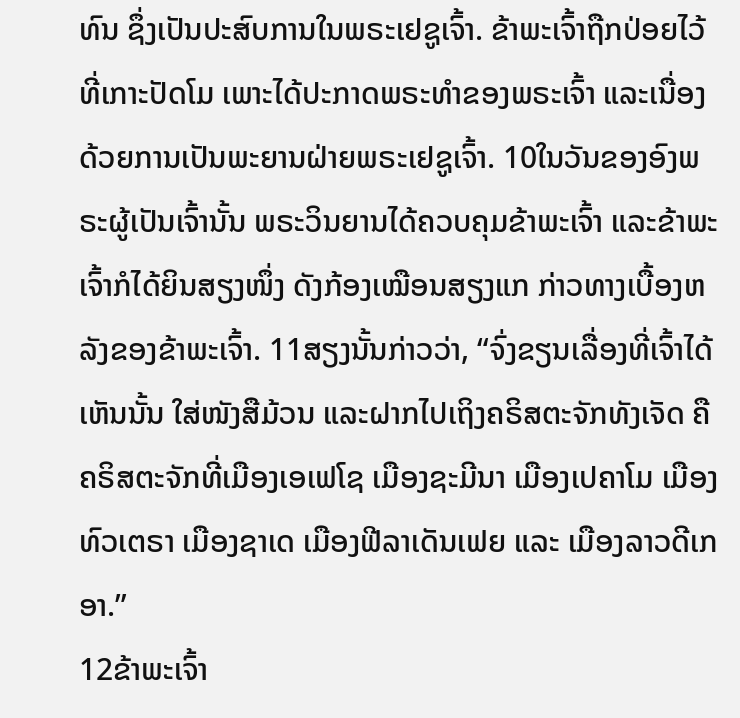ທົນ ຊຶ່ງເປັນປະສົບການໃນພຣະເຢຊູເຈົ້າ. ຂ້າພະເຈົ້າຖືກປ່ອຍໄວ້ທີ່ເກາະປັດໂມ ເພາະໄດ້ປະກາດພຣະທຳຂອງພຣະເຈົ້າ ແລະເນື່ອງດ້ວຍການເປັນພະຍານຝ່າຍພຣະເຢຊູເຈົ້າ. 10ໃນວັນຂອງອົງພຣະຜູ້ເປັນເຈົ້ານັ້ນ ພຣະວິນຍານໄດ້ຄວບຄຸມຂ້າພະເຈົ້າ ແລະຂ້າພະເຈົ້າກໍໄດ້ຍິນສຽງໜຶ່ງ ດັງກ້ອງເໝືອນສຽງແກ ກ່າວທາງເບື້ອງຫລັງຂອງຂ້າພະເຈົ້າ. 11ສຽງນັ້ນກ່າວວ່າ, “ຈົ່ງຂຽນເລື່ອງທີ່ເຈົ້າໄດ້ເຫັນນັ້ນ ໃສ່ໜັງສືມ້ວນ ແລະຝາກໄປເຖິງຄຣິສຕະຈັກທັງເຈັດ ຄືຄຣິສຕະຈັກທີ່ເມືອງເອເຟໂຊ ເມືອງຊະມີນາ ເມືອງເປຄາໂມ ເມືອງທົວເຕຣາ ເມືອງຊາເດ ເມືອງຟີລາເດັນເຟຍ ແລະ ເມືອງລາວດີເກອາ.”
12ຂ້າພະເຈົ້າ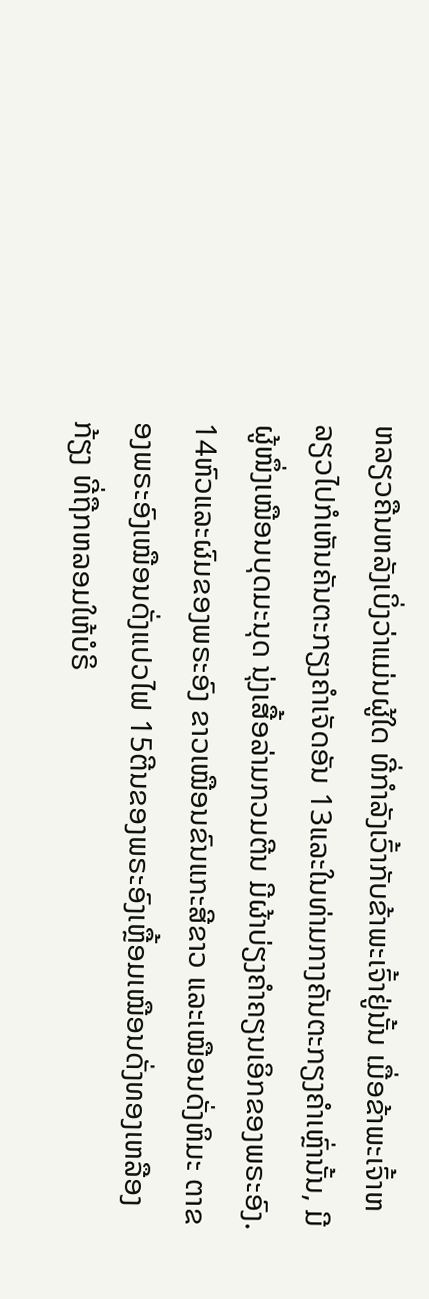ຫລຽວຄືນຫລັງເບິ່ງວ່າແມ່ນຜູ້ໃດ ທີ່ກຳລັງເວົ້າກັບຂ້າພະເຈົ້າຢູ່ນັ້ນ ເມື່ອຂ້າພະເຈົ້າຫລຽວໄປກໍເຫັນຄັນຕະກຽງຄຳເຈັດອັນ 13ແລະໃນທ່າມກາງຄັນຕະກຽງຄຳເຫຼົ່ານັ້ນ, ມີຜູ້ໜຶ່ງເໝືອນບຸດມະນຸດ ນຸ່ງເສື້ອລ່າມກວມຕີນ ມີຜ້າບ່ຽງຄຳຄຽນເອິກຂອງພຣະອົງ. 14ຫົວແລະຜົມຂອງພຣະອົງ ຂາວເໝືອນຂົນແກະສີຂາວ ແລະເໝືອນດັ່ງຫິມະ ຕາຂອງພຣະອົງເໝືອນດັ່ງແປວໄຟ 15ຕີນຂອງພຣະອົງເຫຼື້ອມເໝືອນດັ່ງທອງເຫລືອງກ້ຽງ ທີ່ຖືກຫລອມໃຫ້ບໍຣິ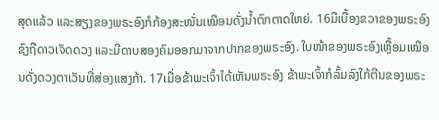ສຸດແລ້ວ ແລະສຽງຂອງພຣະອົງກໍກ້ອງສະໜັ່ນເໝືອນດັ່ງນໍ້າຕົກຕາດໃຫຍ່. 16ມືເບື້ອງຂວາຂອງພຣະອົງ ຊົງຖືດາວເຈັດດວງ ແລະມີດາບສອງຄົມອອກມາຈາກປາກຂອງພຣະອົງ. ໃບໜ້າຂອງພຣະອົງເຫຼື້ອມເໝືອນດັ່ງດວງຕາເວັນທີ່ສ່ອງແສງກ້າ. 17ເມື່ອຂ້າພະເຈົ້າໄດ້ເຫັນພຣະອົງ ຂ້າພະເຈົ້າກໍລົ້ມລົງໃກ້ຕີນຂອງພຣະ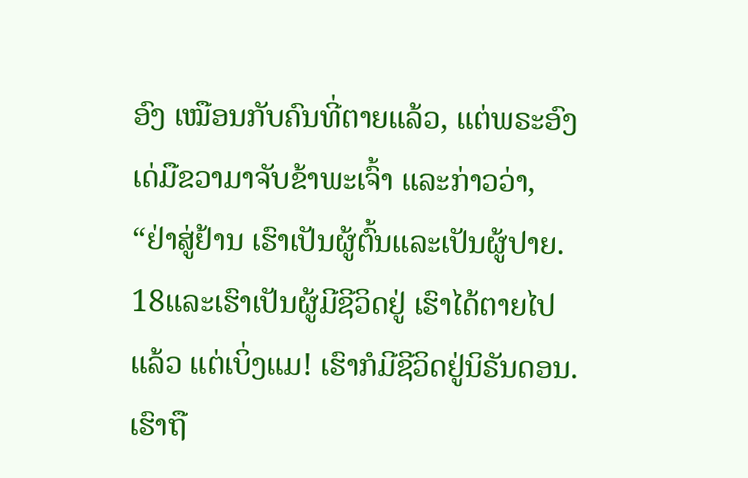ອົງ ເໝືອນກັບຄົນທີ່ຕາຍແລ້ວ, ແຕ່ພຣະອົງເດ່ມືຂວາມາຈັບຂ້າພະເຈົ້າ ແລະກ່າວວ່າ, “ຢ່າສູ່ຢ້ານ ເຮົາເປັນຜູ້ຕົ້ນແລະເປັນຜູ້ປາຍ. 18ແລະເຮົາເປັນຜູ້ມີຊີວິດຢູ່ ເຮົາໄດ້ຕາຍໄປແລ້ວ ແຕ່ເບິ່ງແມ! ເຮົາກໍມີຊີວິດຢູ່ນິຣັນດອນ. ເຮົາຖື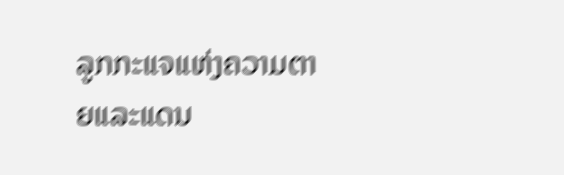ລູກກະແຈແຫ່ງຄວາມຕາຍແລະແດນ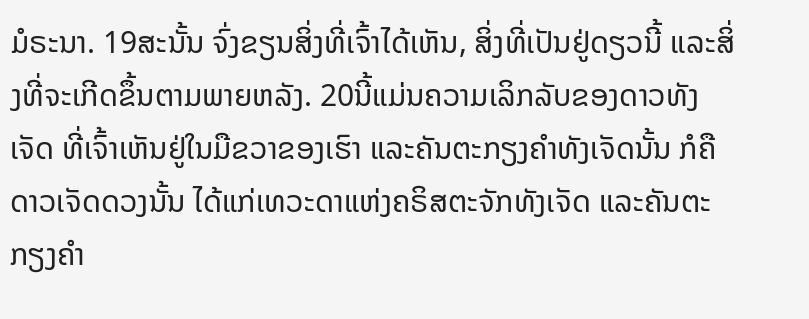ມໍຣະນາ. 19ສະນັ້ນ ຈົ່ງຂຽນສິ່ງທີ່ເຈົ້າໄດ້ເຫັນ, ສິ່ງທີ່ເປັນຢູ່ດຽວນີ້ ແລະສິ່ງທີ່ຈະເກີດຂຶ້ນຕາມພາຍຫລັງ. 20ນີ້ແມ່ນຄວາມເລິກລັບຂອງດາວທັງເຈັດ ທີ່ເຈົ້າເຫັນຢູ່ໃນມືຂວາຂອງເຮົາ ແລະຄັນຕະກຽງຄຳທັງເຈັດນັ້ນ ກໍຄືດາວເຈັດດວງນັ້ນ ໄດ້ແກ່ເທວະດາແຫ່ງຄຣິສຕະຈັກທັງເຈັດ ແລະຄັນຕະກຽງຄຳ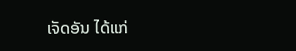ເຈັດອັນ ໄດ້ແກ່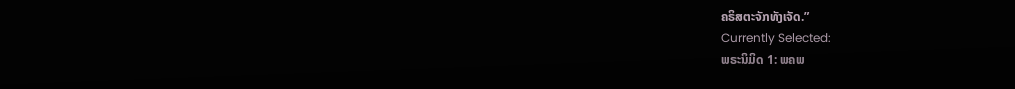ຄຣິສຕະຈັກທັງເຈັດ.”
Currently Selected:
ພຣະນິມິດ 1: ພຄພ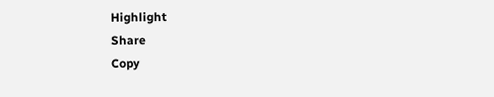Highlight
Share
Copy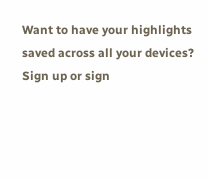Want to have your highlights saved across all your devices? Sign up or sign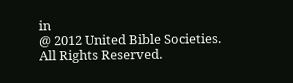in
@ 2012 United Bible Societies. All Rights Reserved.